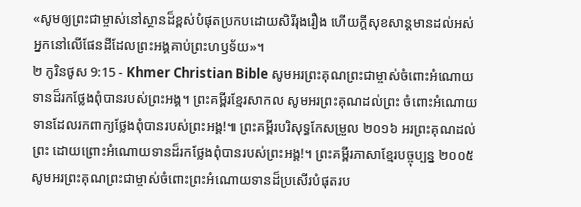«សូមឲ្យព្រះជាម្ចាស់នៅស្ថានដ៏ខ្ពស់បំផុតប្រកបដោយសិរីរុងរឿង ហើយក្ដីសុខសាន្ដមានដល់អស់អ្នកនៅលើផែនដីដែលព្រះអង្គគាប់ព្រះហឫទ័យ»។
២ កូរិនថូស 9:15 - Khmer Christian Bible សូមអរព្រះគុណព្រះជាម្ចាស់ចំពោះអំណោយទានដ៏រកថ្លែងពុំបានរបស់ព្រះអង្គ។ ព្រះគម្ពីរខ្មែរសាកល សូមអរព្រះគុណដល់ព្រះ ចំពោះអំណោយទានដែលរកពាក្យថ្លែងពុំបានរបស់ព្រះអង្គ!៕ ព្រះគម្ពីរបរិសុទ្ធកែសម្រួល ២០១៦ អរព្រះគុណដល់ព្រះ ដោយព្រោះអំណោយទានដ៏រកថ្លែងពុំបានរបស់ព្រះអង្គ!។ ព្រះគម្ពីរភាសាខ្មែរបច្ចុប្បន្ន ២០០៥ សូមអរព្រះគុណព្រះជាម្ចាស់ចំពោះព្រះអំណោយទានដ៏ប្រសើរបំផុតរប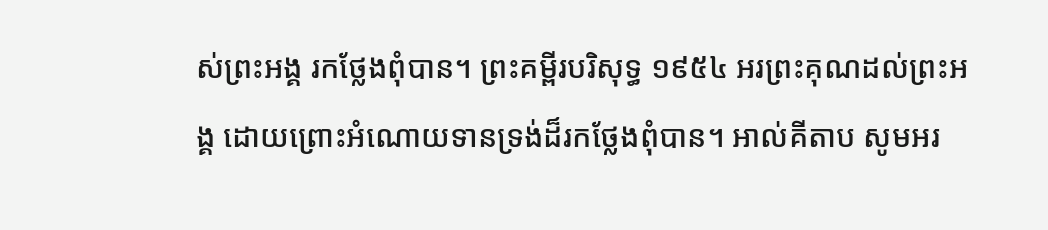ស់ព្រះអង្គ រកថ្លែងពុំបាន។ ព្រះគម្ពីរបរិសុទ្ធ ១៩៥៤ អរព្រះគុណដល់ព្រះអង្គ ដោយព្រោះអំណោយទានទ្រង់ដ៏រកថ្លែងពុំបាន។ អាល់គីតាប សូមអរ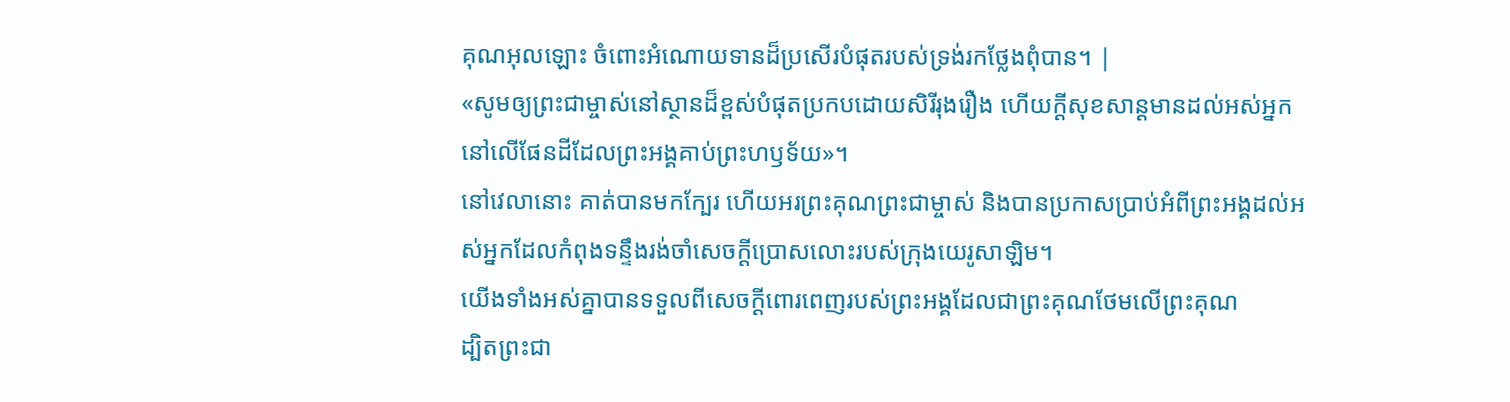គុណអុលឡោះ ចំពោះអំណោយទានដ៏ប្រសើរបំផុតរបស់ទ្រង់រកថ្លែងពុំបាន។ |
«សូមឲ្យព្រះជាម្ចាស់នៅស្ថានដ៏ខ្ពស់បំផុតប្រកបដោយសិរីរុងរឿង ហើយក្ដីសុខសាន្ដមានដល់អស់អ្នកនៅលើផែនដីដែលព្រះអង្គគាប់ព្រះហឫទ័យ»។
នៅវេលានោះ គាត់បានមកក្បែរ ហើយអរព្រះគុណព្រះជាម្ចាស់ និងបានប្រកាសប្រាប់អំពីព្រះអង្គដល់អស់អ្នកដែលកំពុងទន្ទឹងរង់ចាំសេចក្តីប្រោសលោះរបស់ក្រុងយេរូសាឡិម។
យើងទាំងអស់គ្នាបានទទួលពីសេចក្ដីពោរពេញរបស់ព្រះអង្គដែលជាព្រះគុណថែមលើព្រះគុណ
ដ្បិតព្រះជា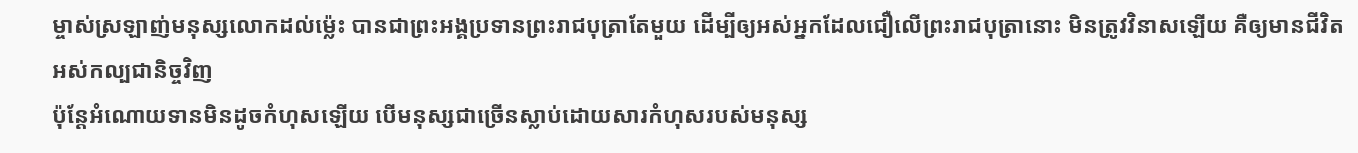ម្ចាស់ស្រឡាញ់មនុស្សលោកដល់ម៉្លេះ បានជាព្រះអង្គប្រទានព្រះរាជបុត្រាតែមួយ ដើម្បីឲ្យអស់អ្នកដែលជឿលើព្រះរាជបុត្រានោះ មិនត្រូវវិនាសឡើយ គឺឲ្យមានជីវិតអស់កល្បជានិច្ចវិញ
ប៉ុន្ដែអំណោយទានមិនដូចកំហុសឡើយ បើមនុស្សជាច្រើនស្លាប់ដោយសារកំហុសរបស់មនុស្ស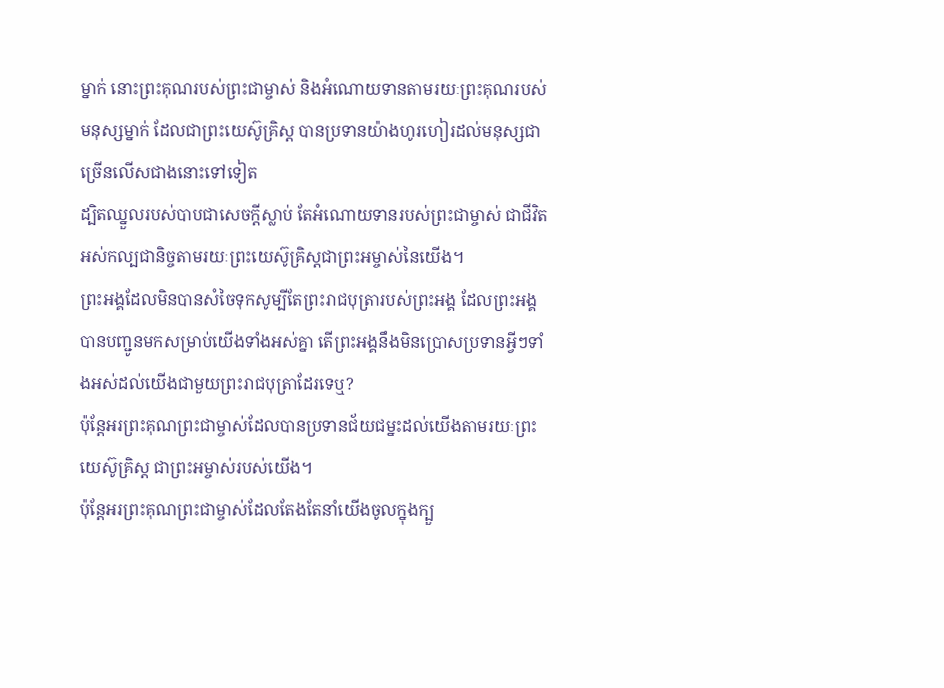ម្នាក់ នោះព្រះគុណរបស់ព្រះជាម្ចាស់ និងអំណោយទានតាមរយៈព្រះគុណរបស់មនុស្សម្នាក់ ដែលជាព្រះយេស៊ូគ្រិស្ដ បានប្រទានយ៉ាងហូរហៀរដល់មនុស្សជាច្រើនលើសជាងនោះទៅទៀត
ដ្បិតឈ្នួលរបស់បាបជាសេចក្ដីស្លាប់ តែអំណោយទានរបស់ព្រះជាម្ចាស់ ជាជីវិតអស់កល្បជានិច្ចតាមរយៈព្រះយេស៊ូគ្រិស្ដជាព្រះអម្ចាស់នៃយើង។
ព្រះអង្គដែលមិនបានសំចៃទុកសូម្បីតែព្រះរាជបុត្រារបស់ព្រះអង្គ ដែលព្រះអង្គបានបញ្ជូនមកសម្រាប់យើងទាំងអស់គ្នា តើព្រះអង្គនឹងមិនប្រោសប្រទានអ្វីៗទាំងអស់ដល់យើងជាមួយព្រះរាជបុត្រាដែរទេឬ?
ប៉ុន្ដែអរព្រះគុណព្រះជាម្ចាស់ដែលបានប្រទានជ័យជម្នះដល់យើងតាមរយៈព្រះយេស៊ូគ្រិស្ដ ជាព្រះអម្ចាស់របស់យើង។
ប៉ុន្ដែអរព្រះគុណព្រះជាម្ចាស់ដែលតែងតែនាំយើងចូលក្នុងក្បួ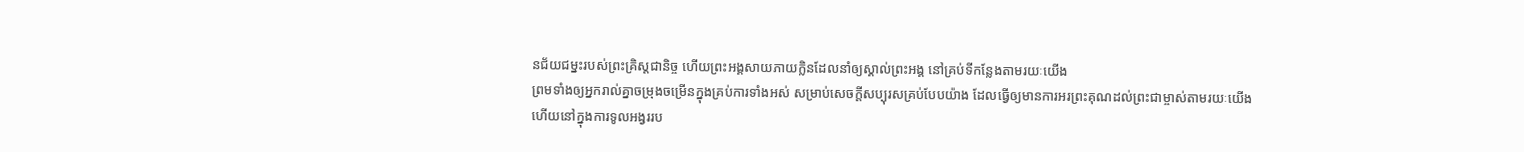នជ័យជម្នះរបស់ព្រះគ្រិស្ដជានិច្ច ហើយព្រះអង្គសាយភាយក្លិនដែលនាំឲ្យស្គាល់ព្រះអង្គ នៅគ្រប់ទីកន្លែងតាមរយៈយើង
ព្រមទាំងឲ្យអ្នករាល់គ្នាចម្រុងចម្រើនក្នុងគ្រប់ការទាំងអស់ សម្រាប់សេចក្ដីសប្បុរសគ្រប់បែបយ៉ាង ដែលធ្វើឲ្យមានការអរព្រះគុណដល់ព្រះជាម្ចាស់តាមរយៈយើង
ហើយនៅក្នុងការទូលអង្វររប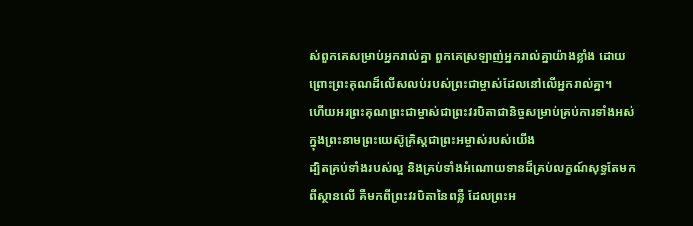ស់ពួកគេសម្រាប់អ្នករាល់គ្នា ពួកគេស្រឡាញ់អ្នករាល់គ្នាយ៉ាងខ្លាំង ដោយព្រោះព្រះគុណដ៏លើសលប់របស់ព្រះជាម្ចាស់ដែលនៅលើអ្នករាល់គ្នា។
ហើយអរព្រះគុណព្រះជាម្ចាស់ជាព្រះវរបិតាជានិច្ចសម្រាប់គ្រប់ការទាំងអស់ក្នុងព្រះនាមព្រះយេស៊ូគ្រិស្ដជាព្រះអម្ចាស់របស់យើង
ដ្បិតគ្រប់ទាំងរបស់ល្អ និងគ្រប់ទាំងអំណោយទានដ៏គ្រប់លក្ខណ៍សុទ្ធតែមកពីស្ថានលើ គឺមកពីព្រះវរបិតានៃពន្លឺ ដែលព្រះអ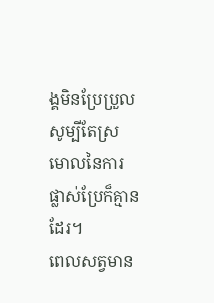ង្គមិនប្រែប្រួល សូម្បីតែស្រមោលនៃការផ្លាស់ប្រែក៏គ្មានដែរ។
ពេលសត្វមាន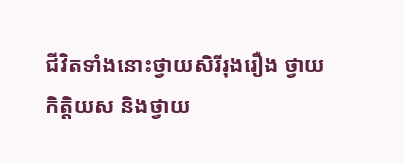ជីវិតទាំងនោះថ្វាយសិរីរុងរឿង ថ្វាយកិត្ដិយស និងថ្វាយ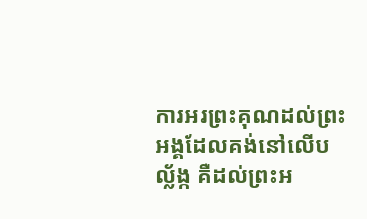ការអរព្រះគុណដល់ព្រះអង្គដែលគង់នៅលើបល្ល័ង្ក គឺដល់ព្រះអ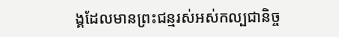ង្គដែលមានព្រះជន្មរស់អស់កល្បជានិច្ច